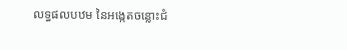លទ្ធផលបឋម នៃអង្កេតចន្លោះជំ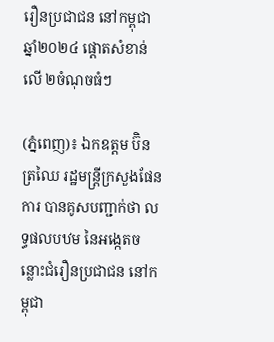រឿនប្រជាជន នៅកម្ពុជា ឆ្នាំ២០២៤ ផ្តោតសំខាន់លើ ២ចំណុចធំៗ

(ភ្នំពេញ)៖ ឯកឧត្តម ប៊ិន ត្រឈៃ រដ្ឋមន្ត្រីក្រសួងផែនការ បានគូសបញ្ជាក់ថា លទ្ធផលបឋម នៃអង្កេតចន្លោះជំរឿនប្រជាជន នៅកម្ពុជា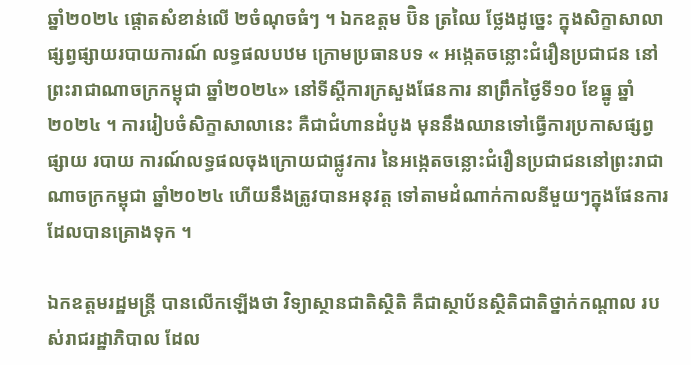ឆ្នាំ២០២៤ ផ្តោតសំខាន់លើ ២ចំណុចធំៗ ។ ឯកឧត្តម ប៊ិន ត្រឈៃ ថ្លែងដូច្នេះ ក្នុងសិក្ខាសាលាផ្សព្វផ្សាយរបាយការណ៍ លទ្ធផលបឋម ក្រោមប្រធានបទ « អង្កេតចន្លោះជំរឿនប្រជាជន នៅព្រះរាជាណាចក្រកម្ពុជា ឆ្នាំ២០២៤» នៅទីស្ដីការក្រសួងផែនការ នាព្រឹកថ្ងៃទី១០ ខែធ្នូ ឆ្នាំ២០២៤ ។ ការរៀបចំសិក្ខាសាលានេះ គឺជាជំហានដំបូង មុននឹងឈានទៅធ្វើការប្រកាសផ្សព្វផ្សាយ របាយ ការណ៍លទ្ធផលចុងក្រោយជាផ្លូវការ នៃអង្កេតចន្លោះជំរឿនប្រជាជននៅព្រះរាជាណាចក្រកម្ពុជា ឆ្នាំ២០២៤ ហើយនឹងត្រូវបានអនុវត្ត ទៅតាមដំណាក់កាលនីមួយៗក្នុងផែនការដែលបានគ្រោងទុក ។

ឯកឧត្តមរដ្ឋមន្ត្រី បានលើកឡើងថា វិទ្យាស្ថានជាតិស្ថិតិ គឺជាស្ថាប័នស្ថិតិជាតិថ្នាក់កណ្តាល របស់រាជរដ្ឋាភិបាល ដែល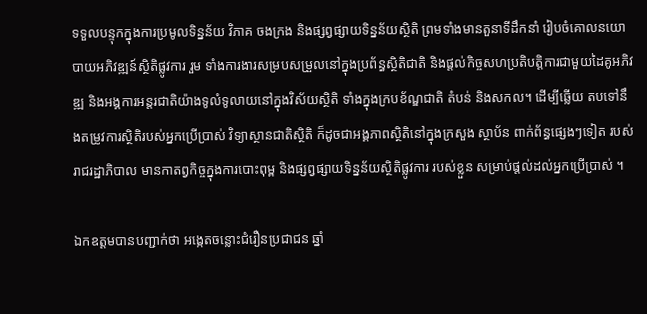ទទួលបន្ទុកក្នុងការប្រមូលទិន្នន័យ វិភាគ ចងក្រង និងផ្សព្វផ្សាយទិន្នន័យស្ថិតិ ព្រមទាំងមានតួនាទីដឹកនាំ រៀបចំគោលនយោបាយអភិវឌ្ឍន៍ស្ថិតិផ្លូវការ រួម ទាំងការងារសម្របសម្រួលនៅក្នុងប្រព័ន្ធស្ថិតិជាតិ និងផ្តល់កិច្ចសហប្រតិបត្តិការជាមួយដៃគូអភិវឌ្ឍ និងអង្គការអន្តរជាតិយ៉ាងទូលំទូលាយនៅក្នុងវិស័យស្ថិតិ ទាំងក្នុងក្របខ័ណ្ឌជាតិ តំបន់ និងសកល។ ដើម្បីឆ្លើយ តបទៅនឹងតម្រូវការស្ថិតិរបស់អ្នកប្រើប្រាស់ វិទ្យាស្ថានជាតិស្ថិតិ ក៏ដូចជាអង្គភាពស្ថិតិនៅក្នុងក្រសួង ស្ថាប័ន ពាក់ព័ន្ធផ្សេងៗទៀត របស់រាជរដ្ឋាភិបាល មានកាតព្វកិច្ចក្នុងការបោះពុម្ព និងផ្សព្វផ្សាយទិន្នន័យស្ថិតិផ្លូវការ របស់ខ្លួន សម្រាប់ផ្តល់ដល់អ្នកប្រើប្រាស់ ។

ឯកឧត្ដមបានបញ្ជាក់ថា អង្កេតចន្លោះជំរឿនប្រជាជន ឆ្នាំ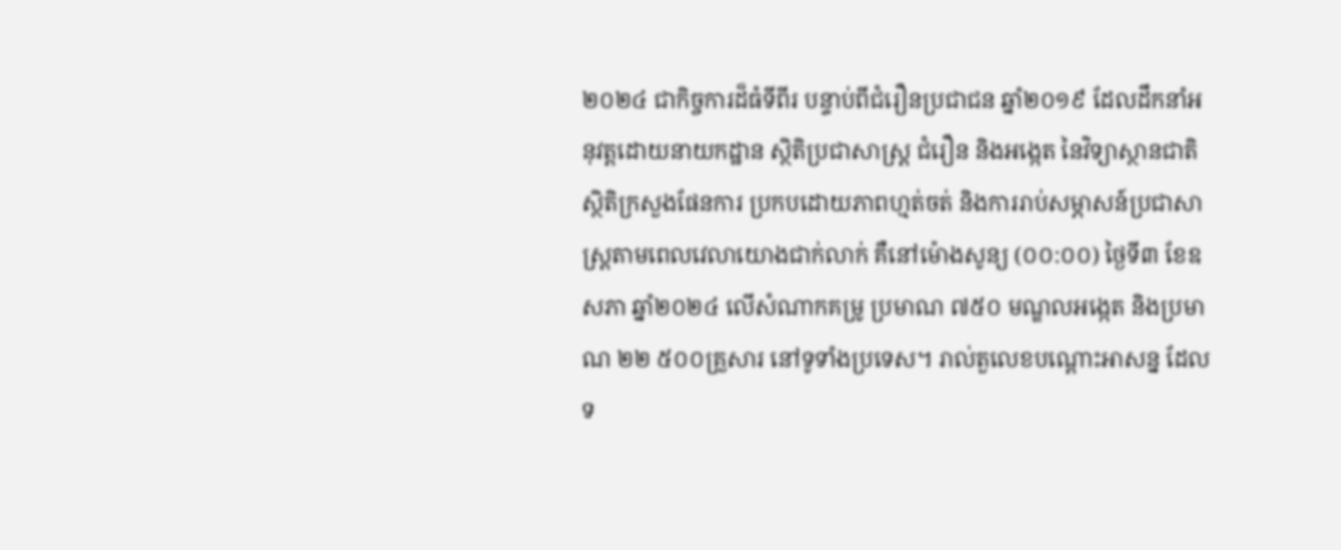២០២៤ ជាកិច្ចការដ៏ធំទីពីរ បន្ទាប់ពីជំរឿនប្រជាជន ឆ្នាំ២០១៩ ដែលដឹកនាំអនុវត្តដោយនាយកដ្ឋាន ស្ថិតិប្រជាសាស្ត្រ ជំរឿន និងអង្កេត នៃវិទ្យាស្ថានជាតិ ស្ថិតិក្រសួងផែនការ ប្រកបដោយភាពហ្មត់ចត់ និងការរាប់សម្ភាសន៍ប្រជាសាស្ត្រតាមពេលវេលាយោងជាក់លាក់ គឺនៅម៉ោងសូន្យ (០០:០០) ថ្ងៃទី៣ ខែឧសភា ឆ្នាំ២០២៤ លើសំណាកគម្រូ ប្រមាណ ៧៥០ មណ្ឌលអង្កេត និងប្រមាណ ២២ ៥០០គ្រួសារ នៅទូទាំងប្រទេស។ រាល់តួលេខបណ្តោះអាសន្ន ដែលទ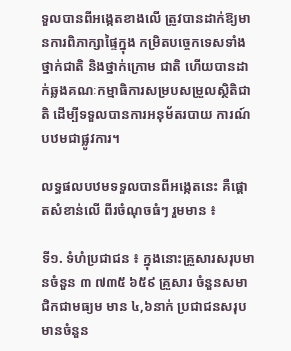ទួលបានពីអង្កេតខាងលើ ត្រូវបានដាក់ឱ្យមានការពិភាក្សាផ្ទៃក្នុង កម្រិតបច្ចេកទេសទាំងថ្នាក់ជាតិ និងថ្នាក់ក្រោម ជាតិ ហើយបានដាក់ឆ្លងគណៈកម្មាធិការសម្របសម្រួលស្ថិតិជាតិ ដើម្បីទទួលបានការអនុម័តរបាយ ការណ៍បឋមជាផ្លូវការ។

លទ្ធផលបឋមទទួលបានពីអង្កេតនេះ គឺផ្តោតសំខាន់លើ ពីរចំណុចធំៗ រួមមាន ៖

ទី១. ទំហំប្រជាជន ៖ ក្នុងនោះគ្រួសារសរុបមានចំនួន ៣ ៧៣៥ ៦៥៩ គ្រួសារ ចំនួនសមាជិកជាមធ្យម មាន ៤,៦នាក់ ប្រជាជនសរុបមានចំនួន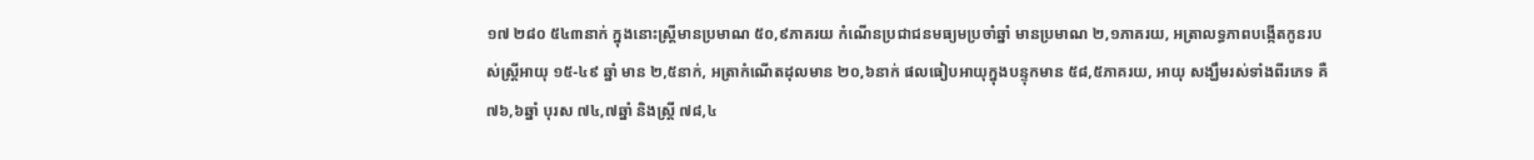១៧ ២៨០ ៥៤៣នាក់ ក្នុងនោះស្ត្រីមានប្រមាណ ៥០,៩ភាគរយ កំណើនប្រជាជនមធ្យមប្រចាំឆ្នាំ មានប្រមាណ ២,១ភាគរយ, អត្រាលទ្ធភាពបង្កើតកូនរបស់ស្ត្រីអាយុ ១៥-៤៩ ឆ្នាំ មាន ២,៥នាក់, អត្រាកំណើតដុលមាន ២០,៦នាក់ ផលធៀបអាយុក្នុងបន្ទុកមាន ៥៨,៥ភាគរយ, អាយុ សង្ឃឹមរស់ទាំងពីរភេទ គឺ ៧៦,៦ឆ្នាំ បុរស ៧៤,៧ឆ្នាំ និងស្ត្រី ៧៨,៤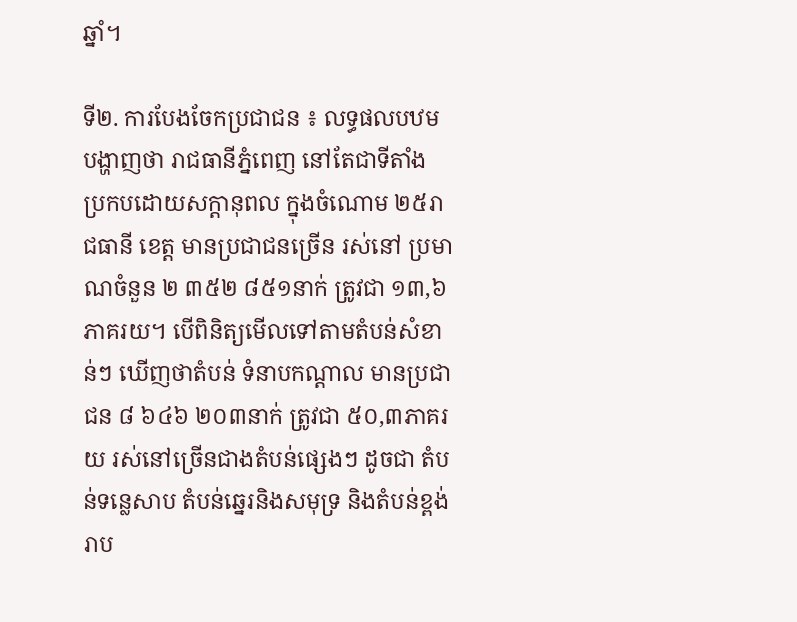ឆ្នាំ។

ទី២. ការបែងចែកប្រជាជន ៖ លទ្ធផលបឋមបង្ហាញថា រាជធានីភ្នំពេញ នៅតែជាទីតាំង ប្រកបដោយសក្តានុពល ក្នុងចំណោម ២៥រាជធានី ខេត្ត មានប្រជាជនច្រើន រស់នៅ ប្រមាណចំនួន ២ ៣៥២ ៨៥១នាក់ ត្រូវជា ១៣,៦ភាគរយ។ បើពិនិត្យមើលទៅតាមតំបន់សំខាន់ៗ ឃើញថាតំបន់ ទំនាបកណ្តាល មានប្រជាជន ៨ ៦៤៦ ២០៣នាក់ ត្រូវជា ៥០,៣ភាគរយ រស់នៅច្រើនជាងតំបន់ផ្សេងៗ ដូចជា តំបន់ទន្លេសាប តំបន់ឆ្នេរនិងសមុទ្រ និងតំបន់ខ្ពង់រាប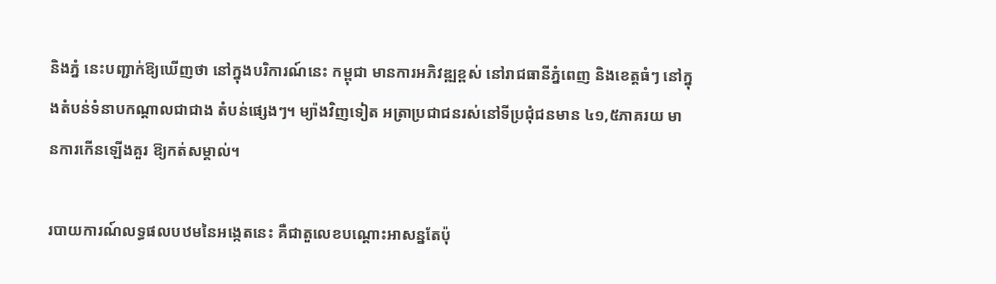និងភ្នំ នេះបញ្ជាក់ឱ្យឃើញថា នៅក្នុងបរិការណ៍នេះ កម្ពុជា មានការអភិវឌ្ឍខ្ពស់ នៅរាជធានីភ្នំពេញ និងខេត្តធំៗ នៅក្នុងតំបន់ទំនាបកណ្តាលជាជាង តំបន់ផ្សេងៗ។ ម្យ៉ាងវិញទៀត អត្រាប្រជាជនរស់នៅទីប្រជុំជនមាន ៤១,៥ភាគរយ មានការកើនឡើងគួរ ឱ្យកត់សម្គាល់។

របាយការណ៍លទ្ធផលបឋមនៃអង្កេតនេះ គឺជាតួលេខបណ្តោះអាសន្នតែប៉ុ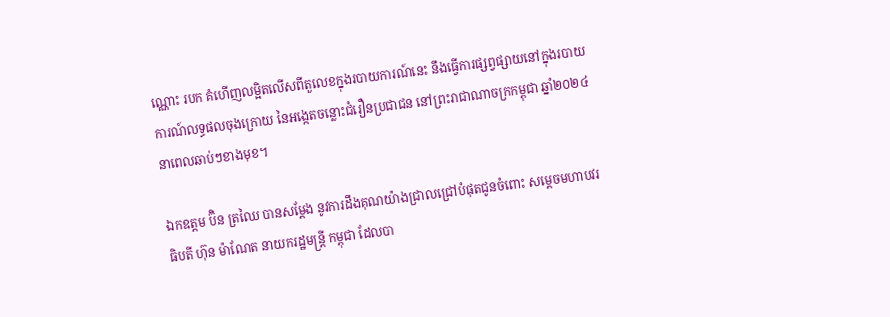ណ្ណោះ របក គំហើញលម្អិតលើសពីតួលេខក្នុងរបាយការណ៍នេះ នឹងធ្វើការផ្សព្វផ្សាយនៅក្នុងរបាយការណ៍លទ្ធផលចុងក្រោយ នៃអង្កេតចន្លោះជំរឿនប្រជាជន នៅព្រះរាជាណាចក្រកម្ពុជា ឆ្នាំ២០២៤ នាពេលឆាប់ៗខាងមុខ។

ឯកឧត្តម ប៊ិន ត្រឈៃ បានសម្តែង នូវការដឹងគុណយ៉ាងជ្រាលជ្រៅបំផុតជូនចំពោះ សម្តេចមហាបវរធិបតី ហ៊ុន ម៉ាណែត នាយករដ្ឋមន្ត្រី កម្ពុជា ដែលបា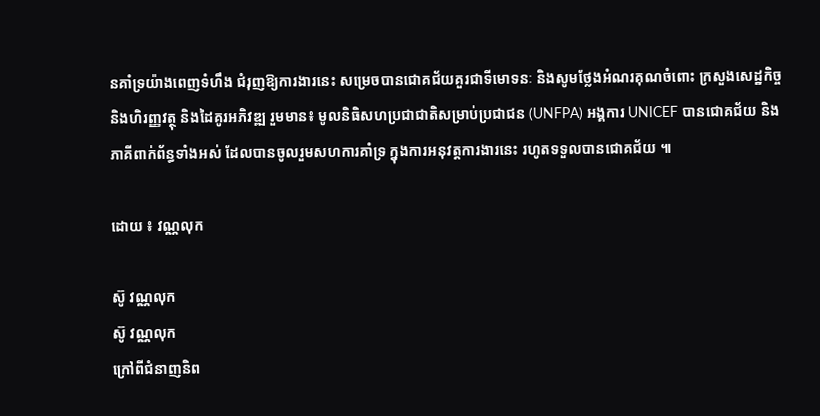នគាំទ្រយ៉ាងពេញទំហឹង ជំរុញឱ្យការងារនេះ សម្រេចបានជោគជ័យគួរជាទីមោទនៈ និងសូមថ្លែងអំណរគុណចំពោះ ក្រសួងសេដ្ឋកិច្ច និងហិរញ្ញវត្ថុ និងដៃគូរអភិវឌ្ឍ រួមមាន៖ មូលនិធិសហប្រជាជាតិសម្រាប់ប្រជាជន (UNFPA) អង្គការ UNICEF បានជោគជ័យ និងភាគីពាក់ព័ន្ធទាំងអស់ ដែលបានចូលរួមសហការគាំទ្រ ក្នុងការអនុវត្តការងារនេះ រហូតទទួលបានជោគជ័យ ៕

ដោយ ៖ វណ្ណលុក

ស៊ូ វណ្ណលុក
ស៊ូ វណ្ណលុក
ក្រៅពីជំនាញនិព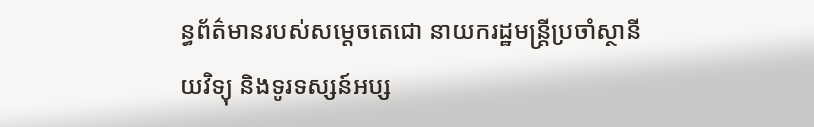ន្ធព័ត៌មានរបស់សម្ដេចតេជោ នាយករដ្ឋមន្ត្រីប្រចាំស្ថានីយវិទ្យុ និងទូរទស្សន៍អប្ស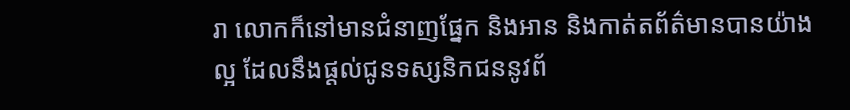រា លោកក៏នៅមានជំនាញផ្នែក និងអាន និងកាត់តព័ត៌មានបានយ៉ាងល្អ ដែលនឹងផ្ដល់ជូនទស្សនិកជននូវព័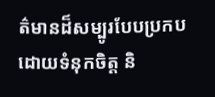ត៌មានដ៏សម្បូរបែបប្រកបដោយទំនុកចិត្ត និ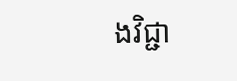ងវិជ្ជា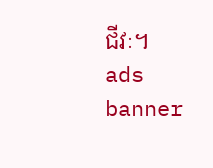ជីវៈ។
ads banner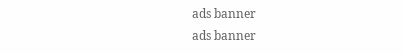ads banner
ads banner